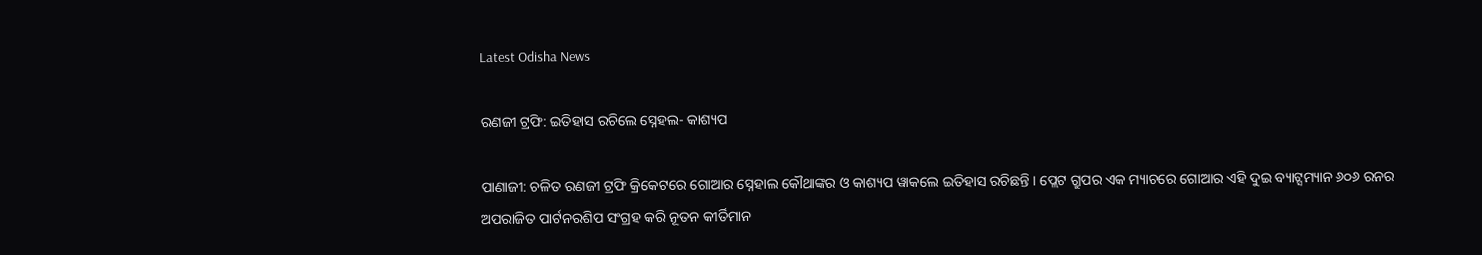Latest Odisha News

ରଣଜୀ ଟ୍ରଫି: ଇତିହାସ ରଚିଲେ ସ୍ନେହଲ- କାଶ୍ୟପ

ପାଣାଜୀ: ଚଳିତ ରଣଜୀ ଟ୍ରଫି କ୍ରିକେଟରେ ଗୋଆର ସ୍ନେହାଲ କୌଥାଙ୍କର ଓ କାଶ୍ୟପ ୱାକଲେ ଇତିହାସ ରଚିଛନ୍ତି । ପ୍ଲେଟ ଗ୍ରୁପର ଏକ ମ୍ୟାଚରେ ଗୋଆର ଏହି ଦୁଇ ବ୍ୟାଟ୍ସମ୍ୟାନ ୬୦୬ ରନର ଅପରାଜିତ ପାର୍ଟନରଶିପ ସଂଗ୍ରହ କରି ନୂତନ କୀର୍ତିମାନ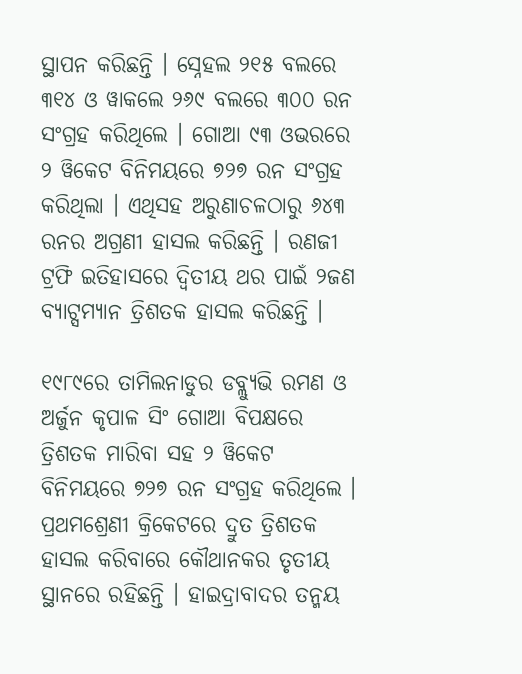ସ୍ଥାପନ କରିଛନ୍ତି । ସ୍ନେହଲ ୨୧୫ ବଲରେ ୩୧୪ ଓ ୱାକଲେ ୨୬୯ ବଲରେ ୩୦୦ ରନ ସଂଗ୍ରହ କରିଥିଲେ । ଗୋଆ ୯୩ ଓଭରରେ ୨ ୱିକେଟ ବିନିମୟରେ ୭୨୭ ରନ ସଂଗ୍ରହ କରିଥିଲା । ଏଥିସହ ଅରୁଣାଚଳଠାରୁ ୬୪୩ ରନର ଅଗ୍ରଣୀ ହାସଲ କରିଛନ୍ତି । ରଣଜୀ ଟ୍ରଫି ଇତିହାସରେ ଦ୍ୱିତୀୟ ଥର ପାଇଁ ୨ଜଣ ବ୍ୟାଟ୍ସମ୍ୟାନ ତ୍ରିଶତକ ହାସଲ କରିଛନ୍ତି ।

୧୯୮୯ରେ ତାମିଲନାଡୁର ଡବ୍ଲ୍ୟୁଭି ରମଣ ଓ ଅର୍ଜୁନ କୃପାଳ ସିଂ ଗୋଆ ବିପକ୍ଷରେ ତ୍ରିଶତକ ମାରିବା ସହ ୨ ୱିକେଟ ବିନିମୟରେ ୭୨୭ ରନ ସଂଗ୍ରହ କରିଥିଲେ । ପ୍ରଥମଶ୍ରେଣୀ କ୍ରିକେଟରେ ଦ୍ରୁତ ତ୍ରିଶତକ ହାସଲ କରିବାରେ କୌଥାନକର ତୃତୀୟ ସ୍ଥାନରେ ରହିଛନ୍ତି । ହାଇଦ୍ରାବାଦର ତନ୍ମୟ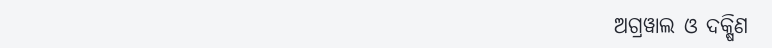ଅଗ୍ରୱାଲ ଓ ଦକ୍ଷିଣ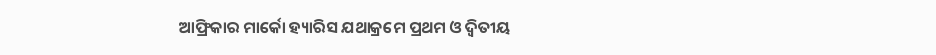ଆଫ୍ରିକାର ମାର୍କୋ ହ୍ୟାରିସ ଯଥାକ୍ରମେ ପ୍ରଥମ ଓ ଦ୍ୱିତୀୟ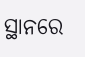ସ୍ଥାନରେ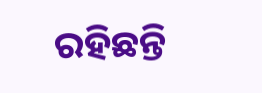ରହିଛନ୍ତି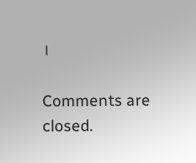।

Comments are closed.